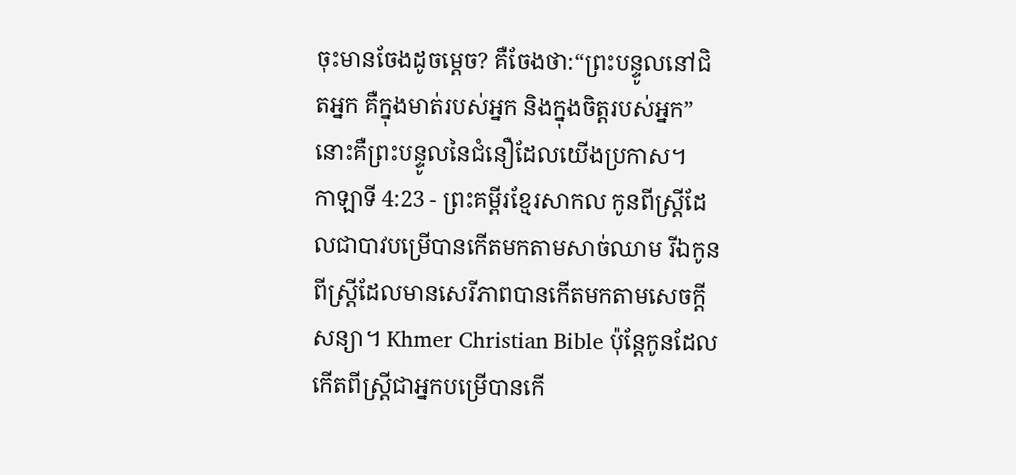ចុះមានចែងដូចម្ដេច? គឺចែងថា:“ព្រះបន្ទូលនៅជិតអ្នក គឺក្នុងមាត់របស់អ្នក និងក្នុងចិត្តរបស់អ្នក” នោះគឺព្រះបន្ទូលនៃជំនឿដែលយើងប្រកាស។
កាឡាទី 4:23 - ព្រះគម្ពីរខ្មែរសាកល កូនពីស្ត្រីដែលជាបាវបម្រើបានកើតមកតាមសាច់ឈាម រីឯកូនពីស្ត្រីដែលមានសេរីភាពបានកើតមកតាមសេចក្ដីសន្យា។ Khmer Christian Bible ប៉ុន្ដែកូនដែលកើតពីស្ត្រីជាអ្នកបម្រើបានកើ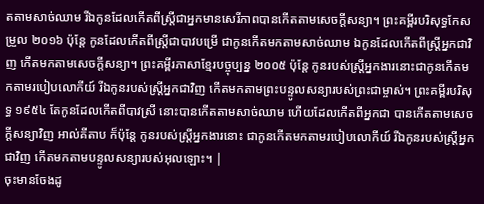តតាមសាច់ឈាម រីឯកូនដែលកើតពីស្ត្រីជាអ្នកមានសេរីភាពបានកើតតាមសេចក្ដីសន្យា។ ព្រះគម្ពីរបរិសុទ្ធកែសម្រួល ២០១៦ ប៉ុន្ដែ កូនដែលកើតពីស្ត្រីជាបាវបម្រើ ជាកូនកើតមកតាមសាច់ឈាម ឯកូនដែលកើតពីស្ត្រីអ្នកជាវិញ កើតមកតាមសេចក្ដីសន្យា។ ព្រះគម្ពីរភាសាខ្មែរបច្ចុប្បន្ន ២០០៥ ប៉ុន្តែ កូនរបស់ស្ត្រីអ្នកងារនោះជាកូនកើតមកតាមរបៀបលោកីយ៍ រីឯកូនរបស់ស្ត្រីអ្នកជាវិញ កើតមកតាមព្រះបន្ទូលសន្យារបស់ព្រះជាម្ចាស់។ ព្រះគម្ពីរបរិសុទ្ធ ១៩៥៤ តែកូនដែលកើតពីបាវស្រី នោះបានកើតតាមសាច់ឈាម ហើយដែលកើតពីអ្នកជា បានកើតតាមសេចក្ដីសន្យាវិញ អាល់គីតាប ក៏ប៉ុន្ដែ កូនរបស់ស្ដ្រីអ្នកងារនោះ ជាកូនកើតមកតាមរបៀបលោកីយ៍ រីឯកូនរបស់ស្ដ្រីអ្នកជាវិញ កើតមកតាមបន្ទូលសន្យារបស់អុលឡោះ។ |
ចុះមានចែងដូ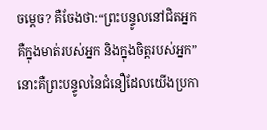ចម្ដេច? គឺចែងថា:“ព្រះបន្ទូលនៅជិតអ្នក គឺក្នុងមាត់របស់អ្នក និងក្នុងចិត្តរបស់អ្នក” នោះគឺព្រះបន្ទូលនៃជំនឿដែលយើងប្រកា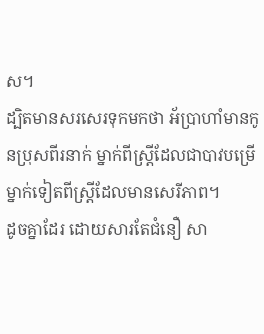ស។
ដ្បិតមានសរសេរទុកមកថា អ័ប្រាហាំមានកូនប្រុសពីរនាក់ ម្នាក់ពីស្ត្រីដែលជាបាវបម្រើ ម្នាក់ទៀតពីស្ត្រីដែលមានសេរីភាព។
ដូចគ្នាដែរ ដោយសារតែជំនឿ សា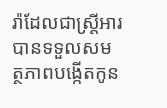រ៉ាដែលជាស្ត្រីអារបានទទួលសមត្ថភាពបង្កើតកូន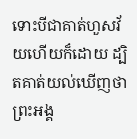ទោះបីជាគាត់ហួសវ័យហើយក៏ដោយ ដ្បិតគាត់យល់ឃើញថាព្រះអង្គ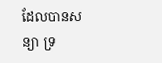ដែលបានសន្យា ទ្រ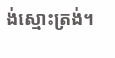ង់ស្មោះត្រង់។